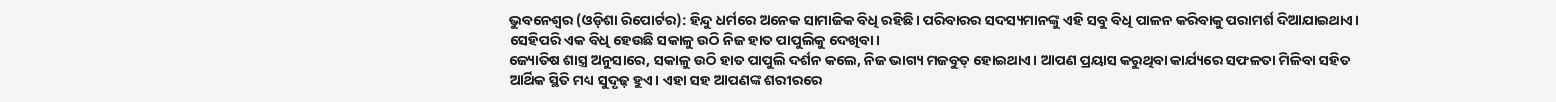ଭୁବନେଶ୍ୱର (ଓଡ଼ିଶା ରିପୋର୍ଟର): ହିନ୍ଦୁ ଧର୍ମରେ ଅନେକ ସାମାଜିକ ବିଧି ରହିଛି। ପରିବାରର ସଦସ୍ୟମାନଙ୍କୁ ଏହି ସବୁ ବିଧି ପାଳନ କରିବାକୁ ପରାମର୍ଶ ଦିଆଯାଇଥାଏ। ସେହିପରି ଏକ ବିଧି ହେଉଛି ସକାଳୁ ଉଠି ନିଜ ହାତ ପାପୁଲିକୁ ଦେଖିବା।
ଜ୍ୟୋତିଷ ଶାସ୍ତ୍ର ଅନୁସାରେ, ସକାଳୁ ଉଠି ହାତ ପାପୁଲି ଦର୍ଶନ କଲେ, ନିଜ ଭାଗ୍ୟ ମଜବୁତ୍ ହୋଇଥାଏ। ଆପଣ ପ୍ରୟାସ କରୁଥିବା କାର୍ଯ୍ୟରେ ସଫଳତା ମିଳିବା ସହିତ ଆର୍ଥିକ ସ୍ଥିତି ମଧ୍ୟ ସୁଦୃଢ଼ ହୁଏ। ଏହା ସହ ଆପଣଙ୍କ ଶରୀରରେ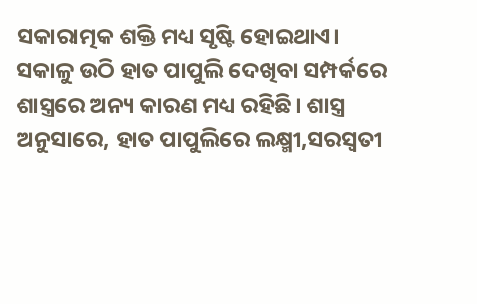ସକାରାତ୍ମକ ଶକ୍ତି ମଧ୍ୟ ସୃଷ୍ଟି ହୋଇଥାଏ।
ସକାଳୁ ଉଠି ହାତ ପାପୁଲି ଦେଖିବା ସମ୍ପର୍କରେ ଶାସ୍ତ୍ରରେ ଅନ୍ୟ କାରଣ ମଧ୍ୟ ରହିଛି। ଶାସ୍ତ୍ର ଅନୁସାରେ, ହାତ ପାପୁଲିରେ ଲକ୍ଷ୍ମୀ,ସରସ୍ୱତୀ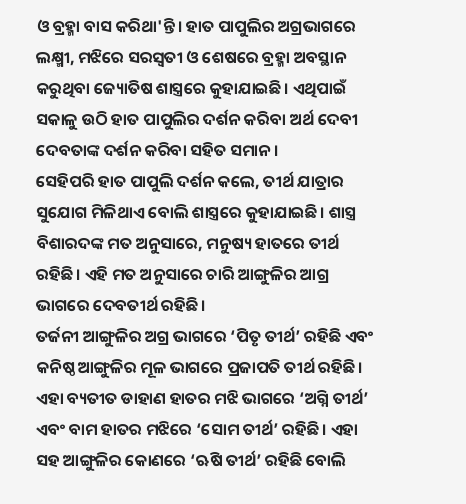ଓ ବ୍ରହ୍ମା ବାସ କରିଥା'ନ୍ତି। ହାତ ପାପୁଲିର ଅଗ୍ରଭାଗରେ ଲକ୍ଷ୍ମୀ, ମଝିରେ ସରସ୍ୱତୀ ଓ ଶେଷରେ ବ୍ରହ୍ମା ଅବସ୍ଥାନ କରୁଥିବା ଜ୍ୟୋତିଷ ଶାସ୍ତ୍ରରେ କୁହାଯାଇଛି। ଏଥିପାଇଁ ସକାଳୁ ଉଠି ହାତ ପାପୁଲିର ଦର୍ଶନ କରିବା ଅର୍ଥ ଦେବୀ ଦେବତାଙ୍କ ଦର୍ଶନ କରିବା ସହିତ ସମାନ।
ସେହିପରି ହାତ ପାପୁଲି ଦର୍ଶନ କଲେ, ତୀର୍ଥ ଯାତ୍ରାର ସୁଯୋଗ ମିଳିଥାଏ ବୋଲି ଶାସ୍ତ୍ରରେ କୁହାଯାଇଛି। ଶାସ୍ତ୍ର ବିଶାରଦଙ୍କ ମତ ଅନୁସାରେ, ମନୁଷ୍ୟ ହାତରେ ତୀର୍ଥ ରହିଛି। ଏହି ମତ ଅନୁସାରେ ଚାରି ଆଙ୍ଗୁଳିର ଆଗ୍ର ଭାଗରେ ଦେବତୀର୍ଥ ରହିଛି।
ତର୍ଜନୀ ଆଙ୍ଗୁଳିର ଅଗ୍ର ଭାଗରେ ‘ପିତୃ ତୀର୍ଥ’ ରହିଛି ଏବଂ କନିଷ୍ଠ ଆଙ୍ଗୁଳିର ମୂଳ ଭାଗରେ ପ୍ରଜାପତି ତୀର୍ଥ ରହିଛି।
ଏହା ବ୍ୟତୀତ ଡାହାଣ ହାତର ମଝି ଭାଗରେ ‘ଅଗ୍ନି ତୀର୍ଥ’ ଏବଂ ବାମ ହାତର ମଝିରେ ‘ସୋମ ତୀର୍ଥ’ ରହିଛି। ଏହା ସହ ଆଙ୍ଗୁଳିର କୋଣରେ ‘ଋଷି ତୀର୍ଥ’ ରହିଛି ବୋଲି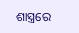ଶାସ୍ତ୍ରରେ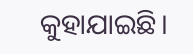କୁହାଯାଇଛି।